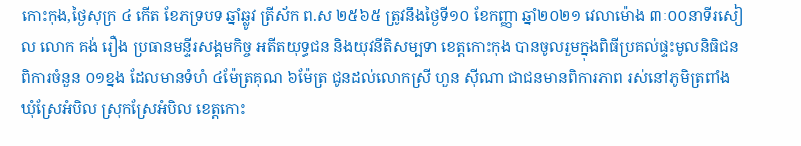កោះកុង,ថ្ងៃសុក្រ ៤ កើត ខែភទ្របទ ឆ្នាំឆ្លូវ ត្រីស័ក ព.ស ២៥៦៥ ត្រូវនឹងថ្ងៃទី១០ ខែកញ្ញា ឆ្នាំ២០២១ វេលាម៉ោង ៣ៈ០០នាទីរសៀល លោក គង់ រឿង ប្រធានមន្ទីរសង្គមកិច្ច អតីតយុទ្ធជន និងយុវនីតិសម្បទា ខេត្តកោះកុង បានចូលរួមក្នុងពិធីប្រគល់ផ្ទះមូលនិធិជនពិការចំនួន ០១ខ្នង ដែលមានទំហំ ៤ម៉ែត្រគុណ ៦ម៉ែត្រ ជូនដល់លោកស្រី ហួន ស៊ីណា ជាជនមានពិការភាព រស់នៅភូមិត្រពាំង ឃុំស្រែអំបិល ស្រុកស្រែអំបិល ខេត្តកោះ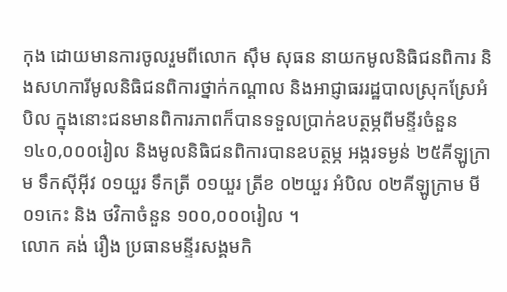កុង ដោយមានការចូលរួមពីលោក ស៊ឹម សុធន នាយកមូលនិធិជនពិការ និងសហការីមូលនិធិជនពិការថ្នាក់កណ្ដាល និងអាជ្ញាធររដ្ឋបាលស្រុកស្រែអំបិល ក្នុងនោះជនមានពិការភាពក៏បានទទួលប្រាក់ឧបត្ថម្ភពីមន្ទីរចំនួន ១៤០,០០០រៀល និងមូលនិធិជនពិការបានឧបត្ថម្ភ អង្ករទម្ងន់ ២៥គីឡូក្រាម ទឹកស៊ីអ៊ីវ ០១យួរ ទឹកត្រី ០១យួរ ត្រីខ ០២យួរ អំបិល ០២គីឡូក្រាម មី ០១កេះ និង ថវិកាចំនួន ១០០,០០០រៀល ។
លោក គង់ រឿង ប្រធានមន្ទីរសង្គមកិ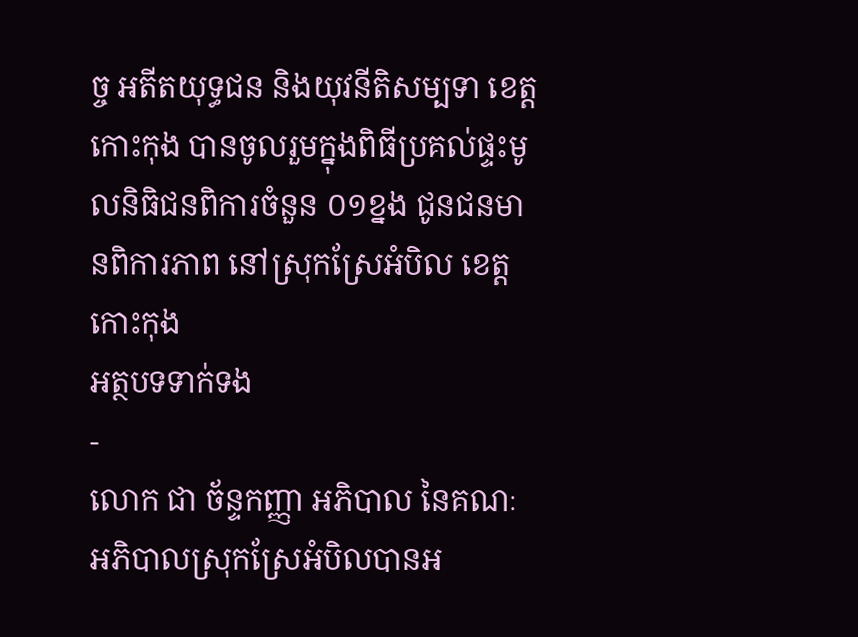ច្ច អតីតយុទ្ធជន និងយុវនីតិសម្បទា ខេត្តកោះកុង បានចូលរួមក្នុងពិធីប្រគល់ផ្ទះមូលនិធិជនពិការចំនួន ០១ខ្នង ជូនជនមានពិការភាព នៅស្រុកស្រែអំបិល ខេត្តកោះកុង
អត្ថបទទាក់ទង
-
លោក ជា ច័ន្ទកញ្ញា អភិបាល នៃគណៈអភិបាលស្រុកស្រែអំបិលបានអ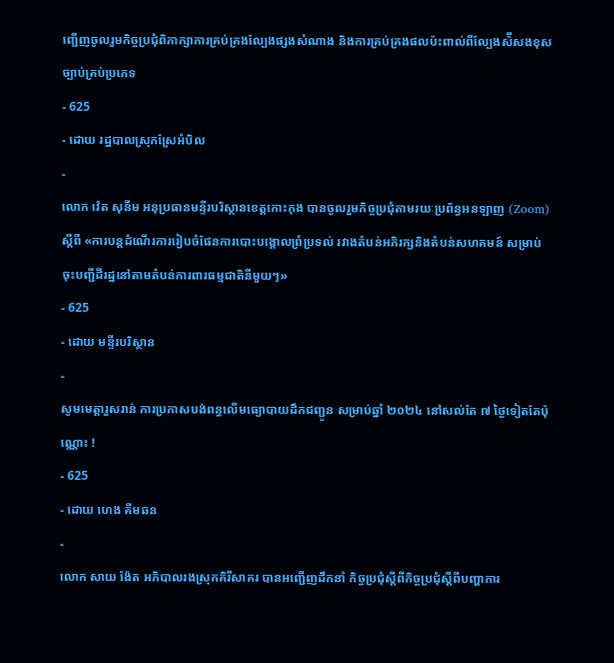ញ្ជើញចូលរួមកិច្ចប្រជុំពិភាក្សាការគ្រប់គ្រងល្បែងផ្សងសំណាង និងការគ្រប់គ្រងផលប៉ះពាល់ពីល្បែងស៉ីសងខុសច្បាប់គ្រប់ប្រភេទ
- 625
- ដោយ រដ្ឋបាលស្រុកស្រែអំបិល
-
លោក វ៉េត សុនីម អនុប្រធានមន្ទីរបរិស្ថានខេត្តកោះកុង បានចូលរួមកិច្ចប្រជុំតាមរយៈប្រព័ន្ធអនឡាញ (Zoom) ស្ដីពី «ការបន្តដំណើរការរៀបចំផែនការបោះបង្គោលព្រំប្រទល់ រវាងតំបន់អភិរក្សនិងតំបន់សហគមន៍ សម្រាប់ចុះបញ្ជីដីរដ្ឋនៅតាមតំបន់ការពារធម្មជាតិនីមួយៗ»
- 625
- ដោយ មន្ទីរបរិស្ថាន
-
សូមមេត្តារួសរាន់ ការប្រកាសបង់ពន្ធលើមធ្យោបាយដឹកជញ្ជូន សម្រាប់ឆ្នាំ ២០២៤ នៅសល់តែ ៧ ថ្ងៃទៀតតែប៉ុណ្ណោះ !
- 625
- ដោយ ហេង គីមឆន
-
លោក សាយ ង៉ែត អភិបាលរងស្រុកគិរីសាគរ បានអញ្ជើញដឹកនាំ កិច្ចប្រជុំស្ដីពីកិច្ចប្រជុំស្ដីពីបញ្ហាការ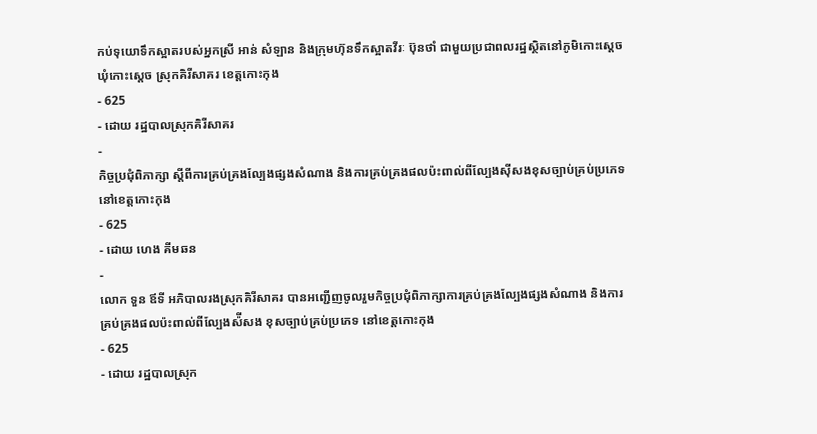កប់ទុយោទឹកស្អាតរបស់អ្នកស្រី អាន់ សំឡាន និងក្រុមហ៊ុនទឹកស្អាតវីរៈ ប៊ុនថាំ ជាមួយប្រជាពលរដ្ឋស្ថិតនៅភូមិកោះស្ដេច ឃុំកោះស្ដេច ស្រុកគិរីសាគរ ខេត្តកោះកុង
- 625
- ដោយ រដ្ឋបាលស្រុកគិរីសាគរ
-
កិច្ចប្រជុំពិភាក្សា ស្តីពីការគ្រប់គ្រងល្បែងផ្សងសំណាង និងការគ្រប់គ្រងផលប៉ះពាល់ពីល្បែងស៊ីសងខុសច្បាប់គ្រប់ប្រភេទ នៅខេត្តកោះកុង
- 625
- ដោយ ហេង គីមឆន
-
លោក ទួន ឪទី អភិបាលរងស្រុកគិរីសាគរ បានអញ្ជើញចូលរួមកិច្ចប្រជុំពិភាក្សាការគ្រប់គ្រងល្បែងផ្សងសំណាង និងការគ្រប់គ្រងផលប៉ះពាល់ពីល្បែងស៉ីសង ខុសច្បាប់គ្រប់ប្រភេទ នៅខេត្តកោះកុង
- 625
- ដោយ រដ្ឋបាលស្រុក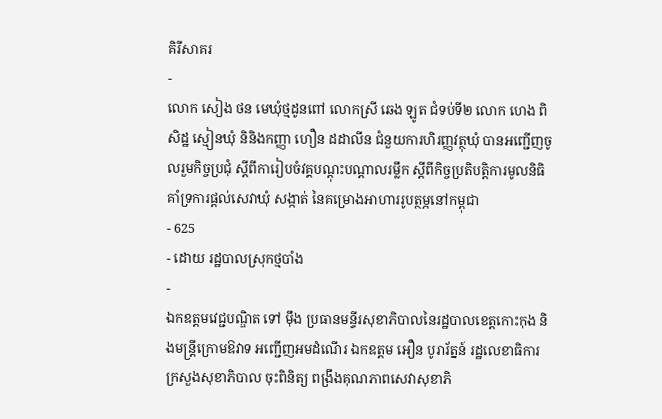គិរីសាគរ
-
លោក សៀង ថន មេឃុំថ្មដូនពៅ លោកស្រី ឆេង ឡូត ជំទប់ទី២ លោក ហេង ពិសិដ្ឋ ស្មៀនឃុំ និនិងកញ្ញា ហឿន ដដាលីន ជំនួយការហិរញ្ញវត្ថុឃុំ បានអញ្ជើញចូលរួមកិច្ចប្រជុំ ស្ដីពីការៀបចំវគ្គបណ្ដុះបណ្ដាលរម្លឹក ស្ដីពីកិច្ចប្រតិបត្តិការមូលនិធិគាំទ្រការផ្ដល់សេវាឃុំ សង្កាត់ នៃគម្រោងអាហាររូបត្ថម្ភនៅកម្ពុជា
- 625
- ដោយ រដ្ឋបាលស្រុកថ្មបាំង
-
ឯកឧត្តមវេជ្ជបណ្ឌិត ទៅ ម៉ឹង ប្រធានមន្ទីរសុខាភិបាលនៃរដ្ឋបាលខេត្តកោះកុង និងមន្រ្តីក្រោមឱវាទ អញ្ជើញអមដំណើរ ឯកឧត្តម អឿន បូរារ័ត្នន៍ រដ្ឋលេខាធិការក្រសួងសុខាភិបាល ចុះពិនិត្យ ពង្រឹងគុណភាពសេវាសុខាភិ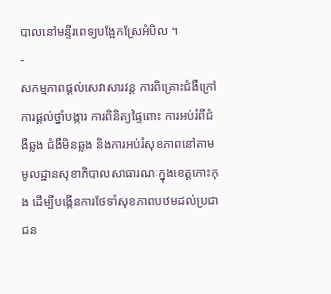បាលនៅមន្ទីរពេទ្យបង្អែកស្រែអំបិល ។
-
សកម្មភាពផ្ដល់សេវាសារវន្ត ការពិគ្រោះជំងឺក្រៅ ការផ្ដល់ថ្នាំបង្ការ ការពិនិត្យផ្ទៃពោះ ការអប់រំពីជំងឺឆ្លង ជំងឺមិនឆ្លង និងការអប់រំសុខភាពនៅតាមមូលដ្ឋានសុខាភិបាលសាធារណៈក្នុងខេត្តកោះកុង ដើម្បីបង្កើនការថែទាំសុខភាពបឋមដល់ប្រជាជន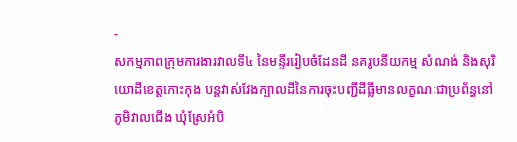-
សកម្មភាពក្រុមការងារវាលទី៤ នៃមន្ទីររៀបចំដែនដី នគរូបនីយកម្ម សំណង់ និងសុរិយោដីខេត្តកោះកុង បន្តវាស់វែងក្បាលដីនៃការចុះបញ្ជីដីធ្លីមានលក្ខណៈជាប្រព័ន្ធនៅភូមិវាលជើង ឃុំស្រែអំបិ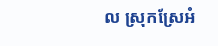ល ស្រុកស្រែអំ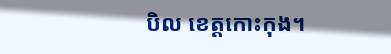បិល ខេត្តកោះកុង។